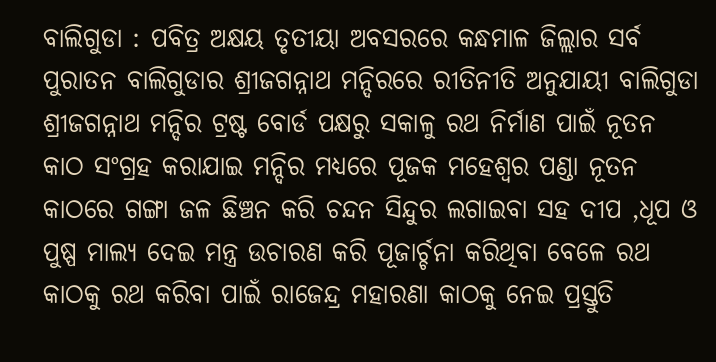ବାଲିଗୁଡା : ପବିତ୍ର ଅକ୍ଷୟ ତୃତୀୟା ଅବସରରେ କନ୍ଧମାଳ ଜିଲ୍ଲାର ସର୍ବ ପୁରାତନ ବାଲିଗୁଡାର ଶ୍ରୀଜଗନ୍ନାଥ ମନ୍ଦିରରେ ରୀତିନୀତି ଅନୁଯାୟୀ ବାଲିଗୁଡା ଶ୍ରୀଜଗନ୍ନାଥ ମନ୍ଦିର ଟ୍ରଷ୍ଟ ବୋର୍ଡ ପକ୍ଷରୁ ସକାଳୁ ରଥ ନିର୍ମାଣ ପାଇଁ ନୂତନ କାଠ ସଂଗ୍ରହ କରାଯାଇ ମନ୍ଦିର ମଧ୍ୟରେ ପୂଜକ ମହେଶ୍ଵର ପଣ୍ଡା ନୂତନ କାଠରେ ଗଙ୍ଗା ଜଳ ଛିଞ୍ଚନ କରି ଚନ୍ଦନ ସିନ୍ଦୁର ଲଗାଇବା ସହ ଦୀପ ,ଧୂପ ଓ ପୁଷ୍ପ ମାଲ୍ୟ ଦେଇ ମନ୍ତ୍ର ଉଚାରଣ କରି ପୂଜାର୍ଚ୍ଚନା କରିଥିବା ବେଳେ ରଥ କାଠକୁ ରଥ କରିବା ପାଇଁ ରାଜେନ୍ଦ୍ର ମହାରଣା କାଠକୁ ନେଇ ପ୍ରସ୍ତୁତି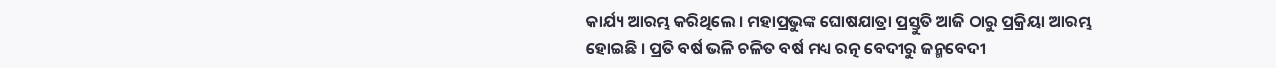କାର୍ଯ୍ୟ ଆରମ୍ଭ କରିଥିଲେ । ମହାପ୍ରଭୁଙ୍କ ଘୋଷଯାତ୍ରା ପ୍ରସ୍ତୁତି ଆଜି ଠାରୁ ପ୍ରକ୍ରିୟା ଆରମ୍ଭ ହୋଇଛି । ପ୍ରତି ବର୍ଷ ଭଳି ଚଳିତ ବର୍ଷ ମଧ୍ୟ ରତ୍ନ ବେଦୀରୁ ଜନ୍ମବେଦୀ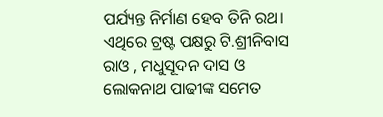ପର୍ଯ୍ୟନ୍ତ ନିର୍ମାଣ ହେବ ତିନି ରଥ। ଏଥିରେ ଟ୍ରଷ୍ଟ ପକ୍ଷରୁ ଟି.ଶ୍ରୀନିବାସ ରାଓ , ମଧୁସୂଦନ ଦାସ ଓ ଲୋକନାଥ ପାଢୀଙ୍କ ସମେତ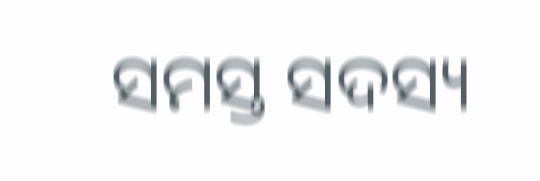ସମସ୍ତ ସଦସ୍ୟ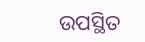ଉପସ୍ଥିତ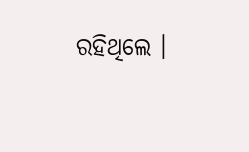ରହିଥିଲେ ।